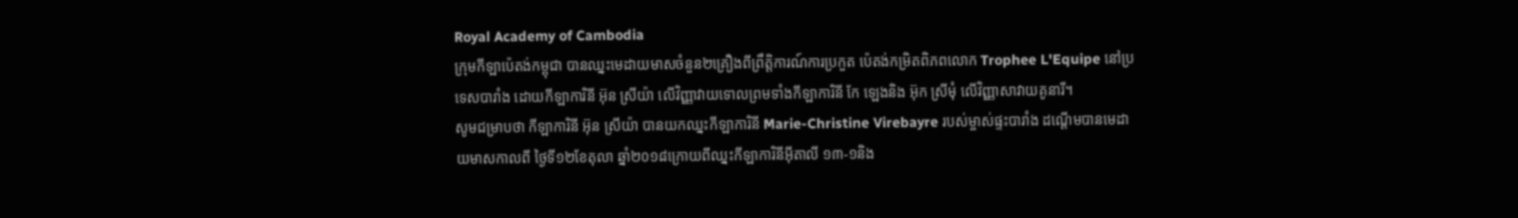Royal Academy of Cambodia
ក្រុមកីឡាប៉េតង់កម្ពុជា បានឈ្នះមេដាយមាសចំនួន២គ្រឿងពីព្រឹត្តិការណ៍ការប្រកួត ប៉េតង់កម្រិតពិភពលោក Trophee L'Equipe នៅប្រទេសបារាំង ដោយកីឡាការិនី អ៊ុន ស្រីយ៉ា លើវិញ្ញាវាយទោលព្រមទាំងកីឡាការិនី កែ ឡេងនិង អ៊ុក ស្រីមុំ លើវិញ្ញាសាវាយគូនារី។
សូមជម្រាបថា កីឡាការិនី អ៊ុន ស្រីយ៉ា បានយកឈ្នះកីឡាការិនី Marie-Christine Virebayre របស់ម្ចាស់ផ្ទះបារាំង ដណ្ដើមបានមេដាយមាសកាលពី ថ្ងៃទី១២ខែតុលា ឆ្នាំ២០១៨ក្រោយពីឈ្នះកីឡាការិនីអ៊ីតាលី ១៣-១និង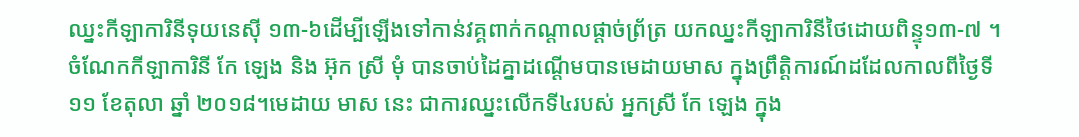ឈ្នះកីឡាការិនីទុយនេស៊ី ១៣-៦ដើម្បីឡើងទៅកាន់វគ្គពាក់កណ្ដាលផ្តាច់ព្រ័ត្រ យកឈ្នះកីឡាការិនីថៃដោយពិន្ទុ១៣-៧ ។ចំណែកកីឡាការិនី កែ ឡេង និង អ៊ុក ស្រី មុំ បានចាប់ដៃគ្នាដណ្ដើមបានមេដាយមាស ក្នុងព្រឹត្តិការណ៍ដដែលកាលពីថ្ងៃទី១១ ខែតុលា ឆ្នាំ ២០១៨។មេដាយ មាស នេះ ជាការឈ្នះលើកទី៤របស់ អ្នកស្រី កែ ឡេង ក្នុង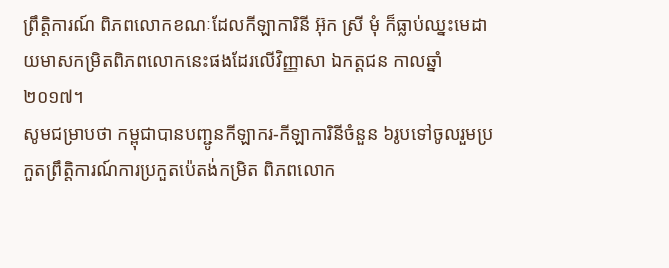ព្រឹត្តិការណ៍ ពិភពលោកខណៈដែលកីឡាការិនី អ៊ុក ស្រី មុំ ក៏ធ្លាប់ឈ្នះមេដាយមាសកម្រិតពិភពលោកនេះផងដែរលើវិញ្ញាសា ឯកត្តជន កាលឆ្នាំ២០១៧។
សូមជម្រាបថា កម្ពុជាបានបញ្ជូនកីឡាករ-កីឡាការិនីចំនួន ៦រូបទៅចូលរួមប្រកួតព្រឹត្តិការណ៍ការប្រកួតប៉េតង់កម្រិត ពិភពលោក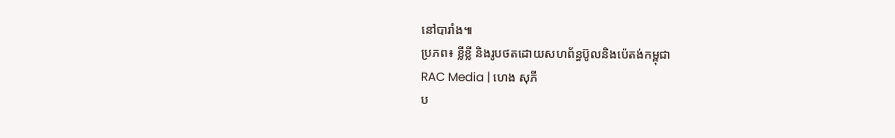នៅបារាំង៕
ប្រភព៖ ខ្លីខ្លី និងរូបថតដោយសហព័ន្ធប៊ូលនិងប៉េតង់កម្ពុជា
RAC Media | ហេង សុភី
ប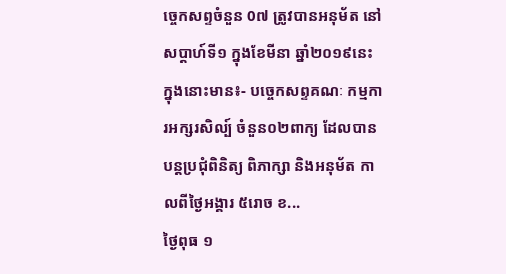ច្ចេកសព្ទចំនួន 0៧ ត្រូវបានអនុម័ត នៅសប្តាហ៍ទី១ ក្នុងខែមីនា ឆ្នាំ២០១៩នេះ ក្នុងនោះមាន៖- បច្ចេកសព្ទគណៈ កម្មការអក្សរសិល្ប៍ ចំនួន០២ពាក្យ ដែលបានបន្តប្រជុំពិនិត្យ ពិភាក្សា និងអនុម័ត កាលពីថ្ងៃអង្គារ ៥រោច ខ...
ថ្ងៃពុធ ១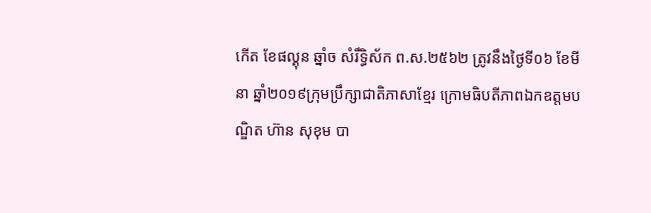កេីត ខែផល្គុន ឆ្នាំច សំរឹទ្ធិស័ក ព.ស.២៥៦២ ត្រូវនឹងថ្ងៃទី០៦ ខែមីនា ឆ្នាំ២០១៩ក្រុមប្រឹក្សាជាតិភាសាខ្មែរ ក្រោមធិបតីភាពឯកឧត្តមបណ្ឌិត ហ៊ាន សុខុម បា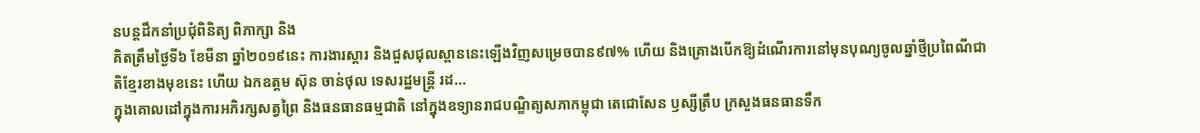នបន្តដឹកនាំប្រជុំពិនិត្យ ពិភាក្សា និង
គិតត្រឹមថ្ងៃទី៦ ខែមីនា ឆ្នាំ២០១៩នេះ ការងារស្តារ និងជួសជុលស្ពាននេះឡើងវិញសម្រេចបាន៩៧% ហើយ និងគ្រោងបើកឱ្យដំណើរការនៅមុនបុណ្យចូលឆ្នាំថ្មីប្រពៃណីជាតិខ្មែរខាងមុខនេះ ហើយ ឯកឧត្តម ស៊ុន ចាន់ថុល ទេសរដ្ឋមន្រ្តី រដ...
ក្នុងគោលដៅក្នុងការអភិរក្សសត្វព្រៃ និងធនធានធម្មជាតិ នៅក្នុងឧទ្យានរាជបណ្ឌិត្យសភាកម្ពុជា តេជោសែន ឫស្សីត្រឹប ក្រសួងធនធានទឹក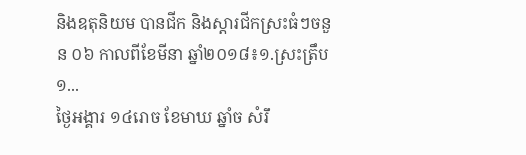និងឧតុនិយម បានជីក និងស្តារជីកស្រះធំៗចនួន ០៦ កាលពីខែមីនា ឆ្នាំ២០១៨៖១.ស្រះត្រឹប ១...
ថ្ងៃអង្គារ ១៤រោច ខែមាឃ ឆ្នាំច សំរឹ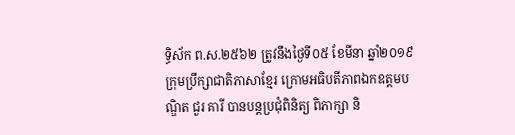ទ្ធិស័ក ព.ស.២៥៦២ ត្រូវនឹងថ្ងៃទី០៥ ខែមីនា ឆ្នាំ២០១៩ ក្រុមប្រឹក្សាជាតិភាសាខ្មែរ ក្រោមអធិបតីភាពឯកឧត្តមបណ្ឌិត ជួរ គារី បានបន្តប្រជុំពិនិត្យ ពិភាក្សា និ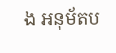ង អនុម័តប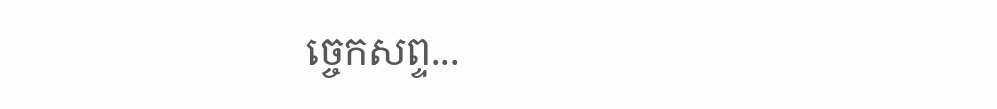ច្ចេកសព្ទ...